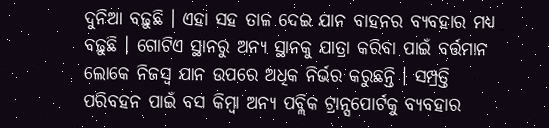ଦୁନିଆ ବଢ଼ୁଛି । ଏହା ସହ ତାଳ ଦେଇ ଯାନ ବାହନର ବ୍ୟବହାର ମଧ୍ୟ ବଢ଼ୁଛି । ଗୋଟିଏ ସ୍ଥାନରୁ ଅନ୍ୟ ସ୍ଥାନକୁ ଯାତ୍ରା କରିବା ପାଇଁ ବର୍ତ୍ତମାନ ଲୋକେ ନିଜସ୍ୱ ଯାନ ଉପରେ ଅଧିକ ନିର୍ଭର କରୁଛନ୍ତି । ସମ୍ପ୍ରତ୍ତି ପରିବହନ ପାଇଁ ବସ କିମ୍ବା ଅନ୍ୟ ପବ୍ଲିକ ଟ୍ରାନ୍ସପୋର୍ଟକୁ ବ୍ୟବହାର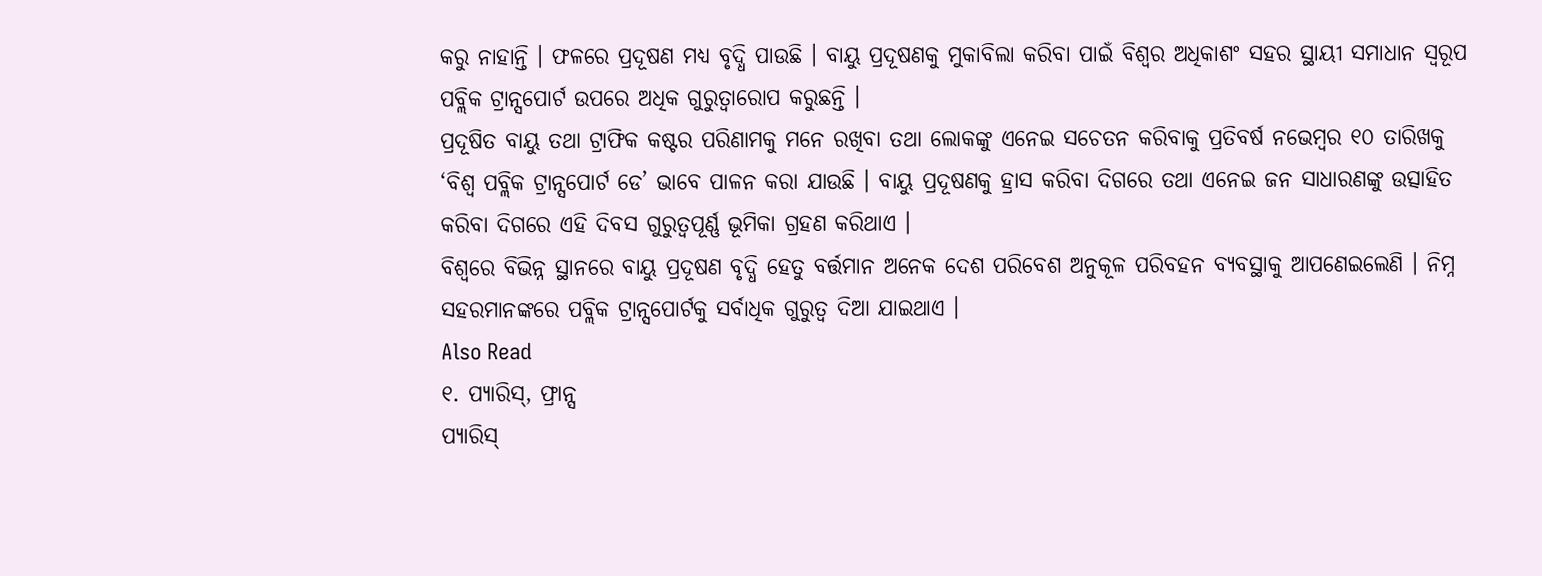କରୁ ନାହାନ୍ତି । ଫଳରେ ପ୍ରଦୂଷଣ ମଧ୍ୟ ବୃଦ୍ଧି ପାଉଛି । ବାୟୁ ପ୍ରଦୂଷଣକୁ ମୁକାବିଲା କରିବା ପାଇଁ ବିଶ୍ୱର ଅଧିକାଶଂ ସହର ସ୍ଥାୟୀ ସମାଧାନ ସ୍ୱରୂପ ପବ୍ଲିକ ଟ୍ରାନ୍ସପୋର୍ଟ ଉପରେ ଅଧିକ ଗୁରୁତ୍ୱାରୋପ କରୁଛନ୍ତି ।
ପ୍ରଦୂଷିତ ବାୟୁ ତଥା ଟ୍ରାଫିକ କଷ୍ଟର ପରିଣାମକୁ ମନେ ରଖିବା ତଥା ଲୋକଙ୍କୁ ଏନେଇ ସଚେତନ କରିବାକୁ ପ୍ରତିବର୍ଷ ନଭେମ୍ବର ୧୦ ତାରିଖକୁ ‘ବିଶ୍ୱ ପବ୍ଲିକ ଟ୍ରାନ୍ସପୋର୍ଟ ଡେ’ ଭାବେ ପାଳନ କରା ଯାଉଛି । ବାୟୁ ପ୍ରଦୂଷଣକୁ ହ୍ରାସ କରିବା ଦିଗରେ ତଥା ଏନେଇ ଜନ ସାଧାରଣଙ୍କୁ ଉତ୍ସାହିତ କରିବା ଦିଗରେ ଏହି ଦିବସ ଗୁରୁତ୍ୱପୂର୍ଣ୍ଣ ଭୂମିକା ଗ୍ରହଣ କରିଥାଏ ।
ବିଶ୍ୱରେ ବିଭିନ୍ନ ସ୍ଥାନରେ ବାୟୁ ପ୍ରଦୂଷଣ ବୃଦ୍ଧି ହେତୁ ବର୍ତ୍ତମାନ ଅନେକ ଦେଶ ପରିବେଶ ଅନୁକୂଳ ପରିବହନ ବ୍ୟବସ୍ଥାକୁ ଆପଣେଇଲେଣି । ନିମ୍ନ ସହରମାନଙ୍କରେ ପବ୍ଲିକ ଟ୍ରାନ୍ସପୋର୍ଟକୁ ସର୍ବାଧିକ ଗୁରୁତ୍ୱ ଦିଆ ଯାଇଥାଏ ।
Also Read
୧. ପ୍ୟାରିସ୍, ଫ୍ରାନ୍ସ
ପ୍ୟାରିସ୍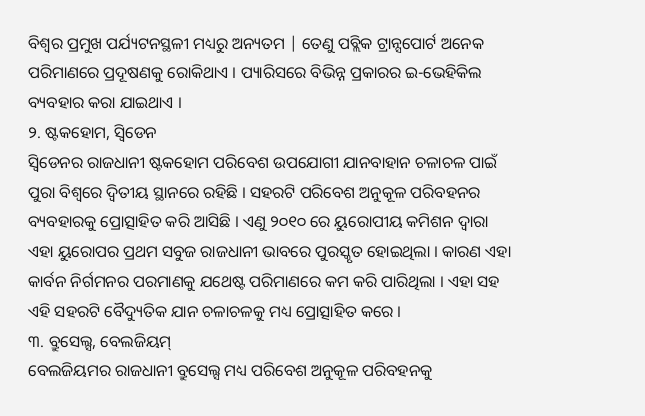ବିଶ୍ୱର ପ୍ରମୁଖ ପର୍ଯ୍ୟଟନସ୍ଥଳୀ ମଧ୍ୟରୁ ଅନ୍ୟତମ | ତେଣୁ ପବ୍ଲିକ ଟ୍ରାନ୍ସପୋର୍ଟ ଅନେକ ପରିମାଣରେ ପ୍ରଦୂଷଣକୁ ରୋକିଥାଏ । ପ୍ୟାରିସରେ ବିଭିନ୍ନ ପ୍ରକାରର ଇ-ଭେହିକିଲ ବ୍ୟବହାର କରା ଯାଇଥାଏ ।
୨. ଷ୍ଟକହୋମ, ସ୍ୱିଡେନ
ସ୍ୱିଡେନର ରାଜଧାନୀ ଷ୍ଟକହୋମ ପରିବେଶ ଉପଯୋଗୀ ଯାନବାହାନ ଚଳାଚଳ ପାଇଁ ପୁରା ବିଶ୍ୱରେ ଦ୍ୱିତୀୟ ସ୍ଥାନରେ ରହିଛି । ସହରଟି ପରିବେଶ ଅନୁକୂଳ ପରିବହନର ବ୍ୟବହାରକୁ ପ୍ରୋତ୍ସାହିତ କରି ଆସିଛି । ଏଣୁ ୨୦୧୦ ରେ ୟୁରୋପୀୟ କମିଶନ ଦ୍ୱାରା ଏହା ୟୁରୋପର ପ୍ରଥମ ସବୁଜ ରାଜଧାନୀ ଭାବରେ ପୁରସ୍କୃତ ହୋଇଥିଲା । କାରଣ ଏହା କାର୍ବନ ନିର୍ଗମନର ପରମାଣକୁ ଯଥେଷ୍ଟ ପରିମାଣରେ କମ କରି ପାରିଥିଲା । ଏହା ସହ ଏହି ସହରଟି ବୈଦ୍ୟୁତିକ ଯାନ ଚଳାଚଳକୁ ମଧ୍ୟ ପ୍ରୋତ୍ସାହିତ କରେ ।
୩. ବ୍ରୁସେଲ୍ସ, ବେଲଜିୟମ୍
ବେଲଜିୟମର ରାଜଧାନୀ ବ୍ରୁସେଲ୍ସ ମଧ୍ୟ ପରିବେଶ ଅନୁକୂଳ ପରିବହନକୁ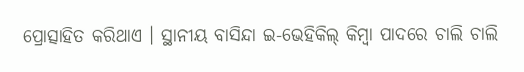ପ୍ରୋତ୍ସାହିତ କରିଥାଏ । ସ୍ଥାନୀୟ ବାସିନ୍ଦା ଇ-ଭେହିକିଲ୍ କିମ୍ବା ପାଦରେ ଚାଲି ଚାଲି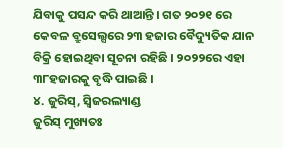ଯିବାକୁ ପସନ୍ଦ କରି ଥାଆନ୍ତି । ଗତ ୨୦୨୧ ରେ କେବଳ ବ୍ରୁସେଲ୍ସରେ ୨୩ ହଜାର ବୈଦ୍ୟୁତିକ ଯାନ ବିକ୍ରି ହୋଇଥିବା ସୂଚନା ରହିଛି । ୨୦୨୨ରେ ଏହା ୩୮ହଜାରକୁ ବୃଦ୍ଧି ପାଇଛି ।
୪. ଜୁରିସ୍, ସ୍ୱିଜରଲ୍ୟାଣ୍ଡ
ଜୁରିସ୍ ମୁଖ୍ୟତଃ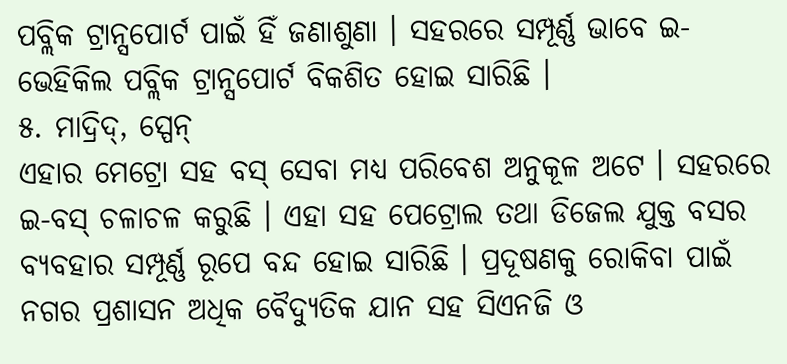ପବ୍ଲିକ ଟ୍ରାନ୍ସପୋର୍ଟ ପାଇଁ ହିଁ ଜଣାଶୁଣା । ସହରରେ ସମ୍ପୂର୍ଣ୍ଣ ଭାବେ ଇ-ଭେହିକିଲ ପବ୍ଲିକ ଟ୍ରାନ୍ସପୋର୍ଟ ବିକଶିତ ହୋଇ ସାରିଛି ।
୫. ମାଦ୍ରିଦ୍, ସ୍ପେନ୍
ଏହାର ମେଟ୍ରୋ ସହ ବସ୍ ସେବା ମଧ୍ୟ ପରିବେଶ ଅନୁକୂଳ ଅଟେ । ସହରରେ ଇ-ବସ୍ ଚଳାଚଳ କରୁଛି । ଏହା ସହ ପେଟ୍ରୋଲ ତଥା ଡିଜେଲ ଯୁକ୍ତ ବସର ବ୍ୟବହାର ସମ୍ପୂର୍ଣ୍ଣ ରୂପେ ବନ୍ଦ ହୋଇ ସାରିଛି । ପ୍ରଦୂଷଣକୁ ରୋକିବା ପାଇଁ ନଗର ପ୍ରଶାସନ ଅଧିକ ବୈଦ୍ୟୁତିକ ଯାନ ସହ ସିଏନଜି ଓ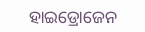ହାଇଡ୍ରୋଜେନ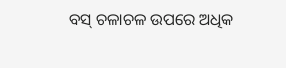ବସ୍ ଚଳାଚଳ ଉପରେ ଅଧିକ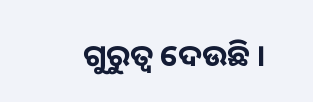ଗୁରୁତ୍ୱ ଦେଉଛି ।